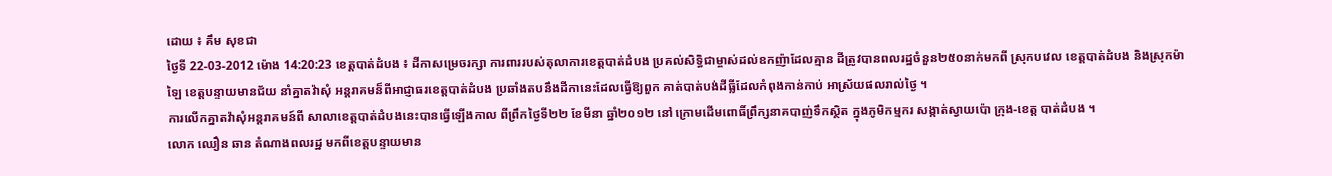ដោយ ៖ គឹម សុខជា
ថ្ងៃទី 22-03-2012 ម៉ោង 14:20:23 ខេត្ដបាត់ដំបង ៖ ដីកាសម្រេចរក្សា ការពាររបស់តុលាការខេត្ដបាត់ដំបង ប្រគល់សិទ្ធិជាម្ចាស់ដល់ឧកញ៉ាដែលគ្មាន ដីត្រូវបានពលរដ្ឋចំនួន២៥០នាក់មកពី ស្រុកបវេល ខេត្ដបាត់ដំបង និងស្រុកម៉ា ឡៃ ខេត្ដបន្ទាយមានជ័យ នាំគ្នាតវ៉ាសុំ អន្ដរាគមន៏ពីអាជ្ញាធរខេត្ដបាត់ដំបង ប្រឆាំងតបនឹងដីកានេះដែលធ្វើឱ្យពួក គាត់បាត់បង់ដីធ្លីដែលកំពុងកាន់កាប់ អាស្រ័យផលរាល់ថ្ងៃ ។
ការលើកគ្នាតវ៉ាសុំអន្ដរាគមន៍ពី សាលាខេត្ដបាត់ដំបងនេះបានធ្វើឡើងកាល ពីព្រឹកថ្ងៃទី២២ ខែមីនា ឆ្នាំ២០១២ នៅ ក្រោមដើមពោធិ៍ព្រឹក្សនាគបាញ់ទឹកស្ថិត ក្នុងភូមិកម្មករ សង្កាត់ស្វាយប៉ោ ក្រុង-ខេត្ដ បាត់ដំបង ។
លោក ឈឿន ឆាន តំណាងពលរដ្ឋ មកពីខេត្ដបន្ទាយមាន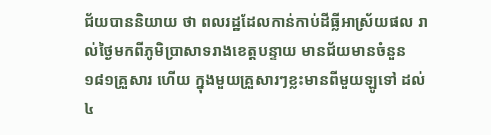ជ័យបាននិយាយ ថា ពលរដ្ឋដែលកាន់កាប់ដីធ្លីអាស្រ័យផល រាល់ថ្ងៃមកពីភូមិប្រាសាទរាងខេត្ដបន្ទាយ មានជ័យមានចំនួន១៨១គ្រួសារ ហើយ ក្នុងមួយគ្រួសារៗខ្លះមានពីមួយឡូទៅ ដល់៤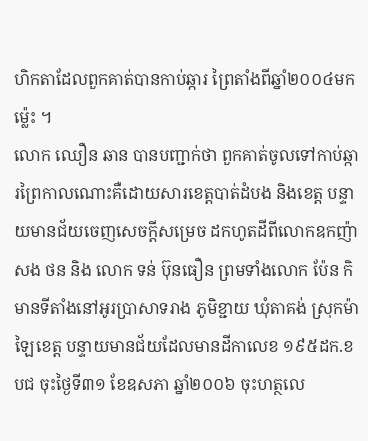ហិកតាដែលពួកគាត់បានកាប់ឆ្ការ ព្រៃតាំងពីឆ្នាំ២០០៤មកម្ល៉េះ ។
លោក ឈឿន ឆាន បានបញ្ជាក់ថា ពួកគាត់ចូលទៅកាប់ឆ្ការព្រៃកាលណោះគឺដោយសារខេត្ដបាត់ដំបង និងខេត្ដ បន្ទាយមានជ័យចេញសេចក្ដីសម្រេច ដកហូតដីពីលោកឧកញ៉ា សង ថន និង លោក ទន់ ប៊ុនធឿន ព្រមទាំងលោក ប៉ែន កិ មានទីតាំងនៅអូរប្រាសាទរាង ភូមិខ្ជាយ ឃុំតាគង់ ស្រុកម៉ាឡៃខេត្ដ បន្ទាយមានជ័យដែលមានដីកាលេខ ១៩៥ដក.ខបជ ចុះថ្ងៃទី៣១ ខែឧសភា ឆ្នាំ២០០៦ ចុះហត្ថលេ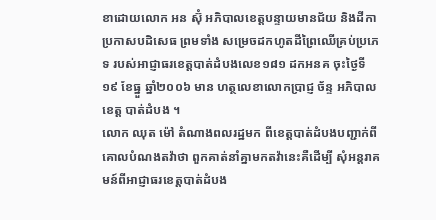ខាដោយលោក អន ស៊ុំ អភិបាលខេត្ដបន្ទាយមានជ័យ និងដីកាប្រកាសបដិសេធ ព្រមទាំង សម្រេចដកហូតដីព្រៃឈើគ្រប់ប្រភេទ របស់អាជ្ញាធរខេត្ដបាត់ដំបងលេខ១៨១ ដកអនគ ចុះថ្ងៃទី១៩ ខែធ្នួ ឆ្នាំ២០០៦ មាន ហត្ថលេខាលោកប្រាជ្ញ ច័ន្ទ អភិបាលខេត្ដ បាត់ដំបង ។
លោក ឈុត ម៉ៅ តំណាងពលរដ្ឋមក ពីខេត្ដបាត់ដំបងបញ្ជាក់ពីគោលបំណងតវ៉ាថា ពួកគាត់នាំគ្នាមកតវ៉ានេះគឺដើម្បី សុំអន្ដរាគមន៍ពីអាជ្ញាធរខេត្ដបាត់ដំបង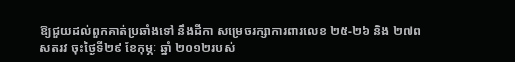ឱ្យជួយដល់ពួកគាត់ប្រឆាំងទៅ នឹងដីកា សម្រេចរក្សាការពារលេខ ២៥-២៦ និង ២៧ពសតរវ ចុះថ្ងៃទី២៩ ខែកុម្ភៈ ឆ្នាំ ២០១២របស់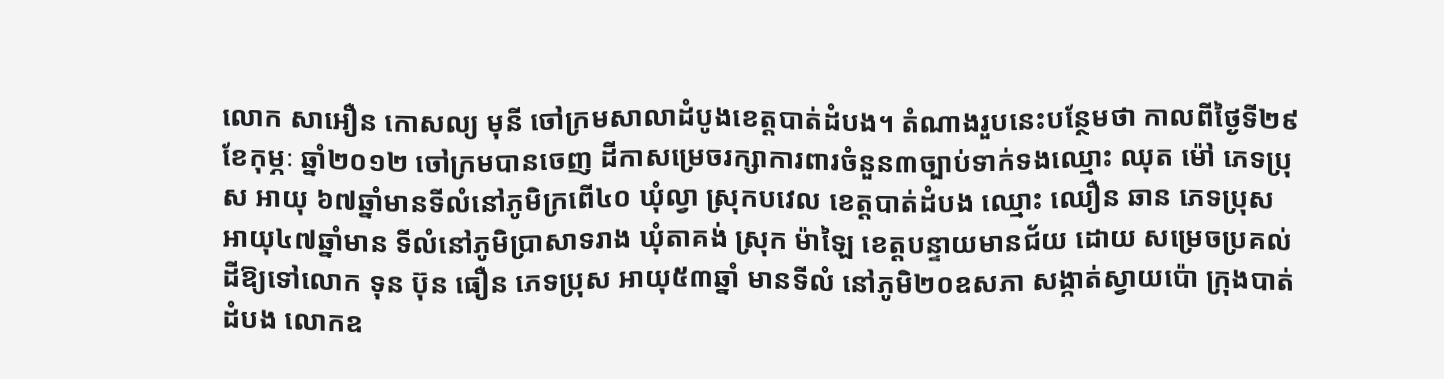លោក សាអឿន កោសល្យ មុនី ចៅក្រមសាលាដំបូងខេត្ដបាត់ដំបង។ តំណាងរួបនេះបន្ថែមថា កាលពីថ្ងៃទី២៩ ខែកុម្ភៈ ឆ្នាំ២០១២ ចៅក្រមបានចេញ ដីកាសម្រេចរក្សាការពារចំនួន៣ច្បាប់ទាក់ទងឈ្មោះ ឈុត ម៉ៅ ភេទប្រុស អាយុ ៦៧ឆ្នាំមានទីលំនៅភូមិក្រពើ៤០ ឃុំល្វា ស្រុកបវេល ខេត្ដបាត់ដំបង ឈ្មោះ ឈឿន ឆាន ភេទប្រុស អាយុ៤៧ឆ្នាំមាន ទីលំនៅភូមិប្រាសាទរាង ឃុំតាគង់ ស្រុក ម៉ាឡៃ ខេត្ដបន្ទាយមានជ័យ ដោយ សម្រេចប្រគល់ដីឱ្យទៅលោក ទុន ប៊ុន ធឿន ភេទប្រុស អាយុ៥៣ឆ្នាំ មានទីលំ នៅភូមិ២០ឧសភា សង្កាត់ស្វាយប៉ោ ក្រុងបាត់ដំបង លោកឧ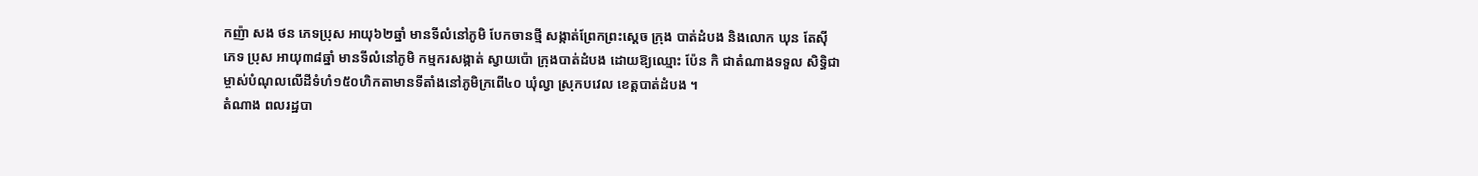កញ៉ា សង ថន ភេទប្រុស អាយុ៦២ឆ្នាំ មានទីលំនៅភូមិ បែកចានថ្មី សង្កាត់ព្រែកព្រះស្ដេច ក្រុង បាត់ដំបង និងលោក ឃុន តែស៊ី ភេទ ប្រុស អាយុ៣៨ឆ្នាំ មានទីលំនៅភូមិ កម្មករសង្កាត់ ស្វាយប៉ោ ក្រុងបាត់ដំបង ដោយឱ្យឈ្មោះ ប៉ែន កិ ជាតំណាងទទួល សិទ្ធិជាម្ចាស់បំណុលលើដីទំហំ១៥០ហិកតាមានទីតាំងនៅភូមិក្រពើ៤០ ឃុំល្វា ស្រុកបវេល ខេត្ដបាត់ដំបង ។
តំណាង ពលរដ្ឋបា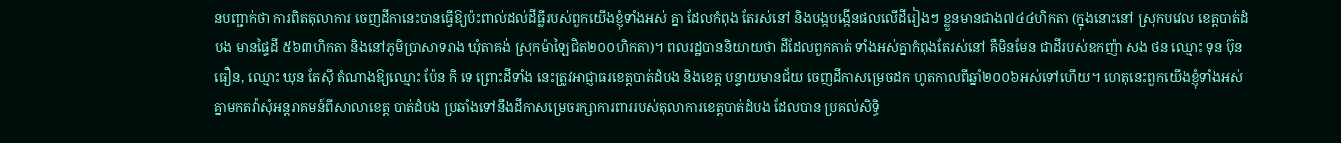នបញ្ជាក់ថា ការពិតតុលាការ ចេញដីកានេះបានធ្វើឱ្យប៉ះពាល់ដល់ដីធ្លីរបស់ពួកយើងខ្ញុំទាំងអស់ គ្នា ដែលកំពុង តែរស់នៅ និងបង្កបង្កើនផលលើដីរៀងៗ ខ្លួនមានជាង៧៤៤ហិកតា (ក្នុងនោះនៅ ស្រុកបវេល ខេត្ដបាត់ដំបង មានផ្ទៃដី ៥៦៣ហិកតា និងនៅភូមិប្រាសាទរាង ឃុំតាគង់ ស្រុកម៉ាឡៃជិត២០០ហិកតា)។ ពលរដ្ឋបាននិយាយថា ដីដែលពួកគាត់ ទាំងអស់គ្នាកំពុងតែរស់នៅ គឺមិនមែន ជាដីរបស់ឧកញ៉ា សង ថន ឈ្មោះ ទុន ប៊ុន ធឿន, ឈ្មោះ ឃុន តែស៊ី តំណាងឱ្យឈ្មោះ ប៉ែន កិ ទេ ព្រោះដីទាំង នេះត្រូវអាជ្ញាធរខេត្ដបាត់ដំបង និងខេត្ដ បន្ទាយមានជ័យ ចេញដីកាសម្រេចដក ហូតកាលពីឆ្នាំ២០០៦អស់ទៅហើយ។ ហេតុនេះពួកយើងខ្ញុំទាំងអស់គ្នាមកតវ៉ាសុំអន្ដរាគមន៍ពីសាលាខេត្ដ បាត់ដំបង ប្រឆាំងទៅនឹងដីកាសម្រេចរក្សាការពាររបស់តុលាការខេត្ដបាត់ដំបង ដែលបាន ប្រគល់សិទ្ធិ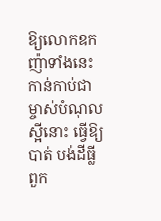ឱ្យលោកឧកញ៉ាទាំងនេះកាន់កាប់ជាម្ចាស់បំណុលស្អីនោះ ធ្វើឱ្យបាត់ បង់ដីធ្លីពួក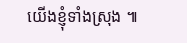យើងខ្ញុំទាំងស្រុង ៕